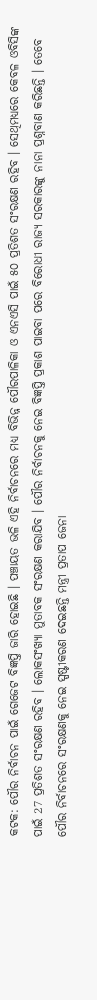କଟକ: ପୌର ନିର୍ବାଚନ ପାଇଁ ଗେଜେଟ ବିଜ୍ଞପ୍ତି ଜାରି ହୋଇଛି । ପଞ୍ଚାୟତ ଭଳି ଏହି ନିର୍ବାଚନରେ ମଧ୍ୟ ବିଭିନ୍ନ ପୌରପାଳିକା ଓ ଏନଏସି ପାଇଁ ୫୦ ପ୍ରତିଶତ ସଂରକ୍ଷଣ ରହିବ । ସେଥିମଧ୍ୟରେ କେବଳ ଓବିସିଙ୍କ ପାଇଁ 27 ପ୍ରତିଶତ ସଂରକ୍ଷଣ ରହିବ । ଲୋକସଂଖ୍ୟା ମୁତାବକ ସଂରକ୍ଷଣ କରାଯିବ । ପୌର ନିର୍ବାଚନକୁ ନେଇ ବିଜ୍ଞପ୍ତି ପ୍ରକାଶ ପାଇବା ପରେ ବିରୋଧୀ ରାଜ୍ୟ ସରକାରଙ୍କୁ ନାନା ପ୍ରଶ୍ନବାଣ କରିଛନ୍ତି । ତେବେ ପୌର ନିର୍ବାଚନରେ ସଂରକ୍ଷଣକୁ ନେଇ ସ୍ପଷ୍ଟୀକରଣ ଦେଇଛନ୍ତି ମନ୍ତ୍ରୀ ପ୍ରତାପ ଜେନା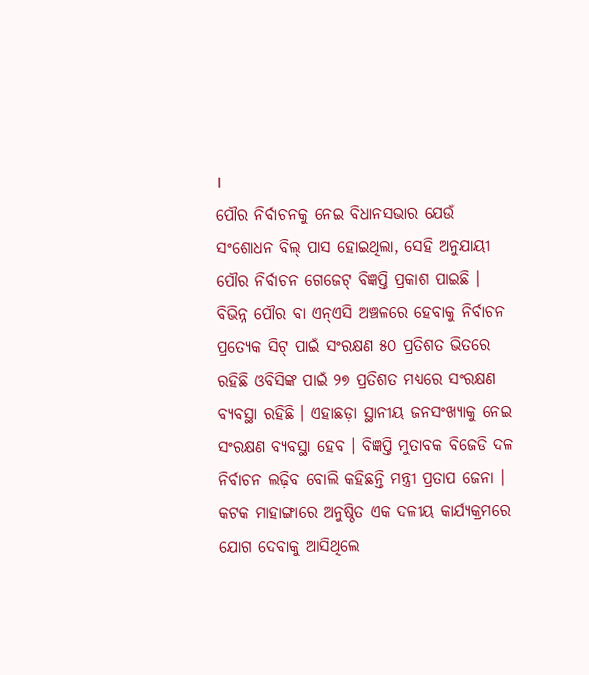।
ପୌର ନିର୍ବାଚନକୁ ନେଇ ବିଧାନସଭାର ଯେଉଁ ସଂଶୋଧନ ବିଲ୍ ପାସ ହୋଇଥିଲା, ସେହି ଅନୁଯାୟୀ ପୌର ନିର୍ବାଚନ ଗେଜେଟ୍ ବିଜ୍ଞପ୍ତି ପ୍ରକାଶ ପାଇଛି । ବିଭିନ୍ନ ପୌର ବା ଏନ୍ଏସି ଅଞ୍ଚଳରେ ହେବାକୁ ନିର୍ବାଚନ ପ୍ରତ୍ୟେକ ସିଟ୍ ପାଇଁ ସଂରକ୍ଷଣ ୫୦ ପ୍ରତିଶତ ଭିତରେ ରହିଛି ଓବିସିଙ୍କ ପାଇଁ ୨୭ ପ୍ରତିଶତ ମଧ୍ୟରେ ସଂରକ୍ଷଣ ବ୍ୟବସ୍ଥା ରହିଛି । ଏହାଛଡ଼ା ସ୍ଥାନୀୟ ଜନସଂଖ୍ୟାକୁ ନେଇ ସଂରକ୍ଷଣ ବ୍ୟବସ୍ଥା ହେବ । ବିଜ୍ଞପ୍ତି ମୁତାବକ ବିଜେଡି ଦଳ ନିର୍ବାଚନ ଲଢ଼ିବ ବୋଲି କହିଛନ୍ତି ମନ୍ତ୍ରୀ ପ୍ରତାପ ଜେନା ।
କଟକ ମାହାଙ୍ଗାରେ ଅନୁଷ୍ଠିତ ଏକ ଦଳୀୟ କାର୍ଯ୍ୟକ୍ରମରେ ଯୋଗ ଦେବାକୁ ଆସିଥିଲେ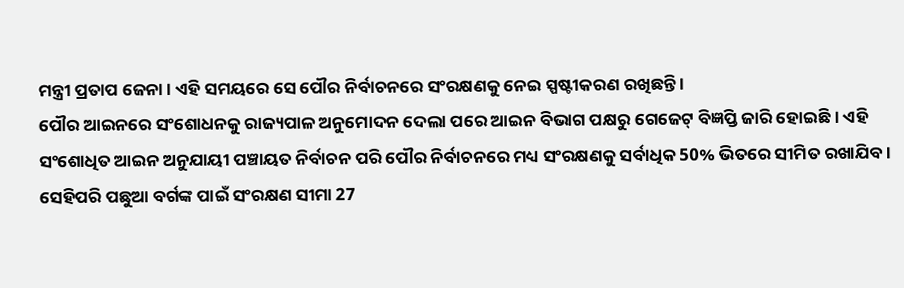ମନ୍ତ୍ରୀ ପ୍ରତାପ ଜେନା । ଏହି ସମୟରେ ସେ ପୌର ନିର୍ବାଚନରେ ସଂରକ୍ଷଣକୁ ନେଇ ସ୍ପଷ୍ଟୀକରଣ ରଖିଛନ୍ତି ।
ପୌର ଆଇନରେ ସଂଶୋଧନକୁ ରାଜ୍ୟପାଳ ଅନୁମୋଦନ ଦେଲା ପରେ ଆଇନ ବିଭାଗ ପକ୍ଷରୁ ଗେଜେଟ୍ ବିଜ୍ଞପ୍ତି ଜାରି ହୋଇଛି । ଏହି ସଂଶୋଧିତ ଆଇନ ଅନୁଯାୟୀ ପଞ୍ଚାୟତ ନିର୍ବାଚନ ପରି ପୌର ନିର୍ବାଚନରେ ମଧ୍ୟ ସଂରକ୍ଷଣକୁ ସର୍ବାଧିକ 50% ଭିତରେ ସୀମିତ ରଖାଯିବ । ସେହିପରି ପଛୁଆ ବର୍ଗଙ୍କ ପାଇଁ ସଂରକ୍ଷଣ ସୀମା 27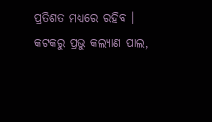ପ୍ରତିଶତ ମଧ୍ୟରେ ରହିବ ।
କଟକରୁ ପ୍ରଭୁ କଲ୍ୟାଣ ପାଲ,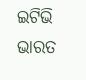ଇଟିଭି ଭାରତ